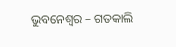ଭୁବନେଶ୍ୱର – ଗତକାଲି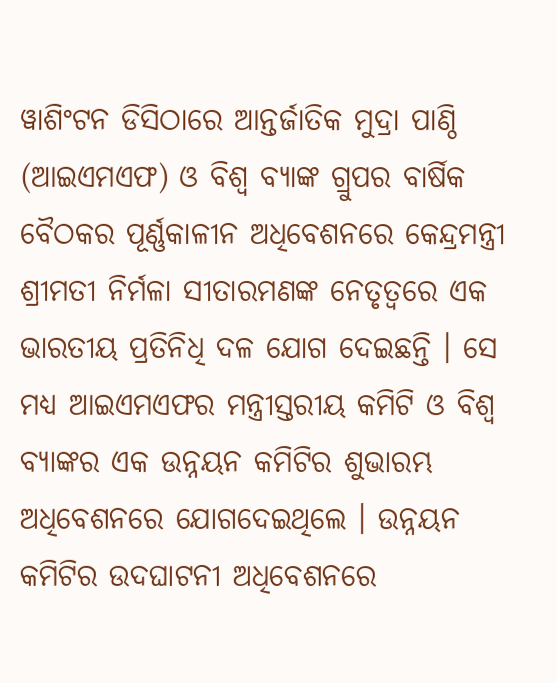ୱାଶିଂଟନ ଡିସିଠାରେ ଆନ୍ତର୍ଜାତିକ ମୁଦ୍ରା ପାଣ୍ଠି (ଆଇଏମଏଫ) ଓ ବିଶ୍ୱ ବ୍ୟାଙ୍କ ଗ୍ରୁପର ବାର୍ଷିକ ବୈଠକର ପୂର୍ଣ୍ଣକାଳୀନ ଅଧିବେଶନରେ କେନ୍ଦ୍ରମନ୍ତ୍ରୀ ଶ୍ରୀମତୀ ନିର୍ମଳା ସୀତାରମଣଙ୍କ ନେତୃତ୍ୱରେ ଏକ ଭାରତୀୟ ପ୍ରତିନିଧି ଦଳ ଯୋଗ ଦେଇଛନ୍ତି । ସେ ମଧ୍ୟ ଆଇଏମଏଫର ମନ୍ତ୍ରୀସ୍ତରୀୟ କମିଟି ଓ ବିଶ୍ୱ ବ୍ୟାଙ୍କର ଏକ ଉନ୍ନୟନ କମିଟିର ଶୁଭାରମ୍ଭ ଅଧିବେଶନରେ ଯୋଗଦେଇଥିଲେ । ଉନ୍ନୟନ କମିଟିର ଉଦଘାଟନୀ ଅଧିବେଶନରେ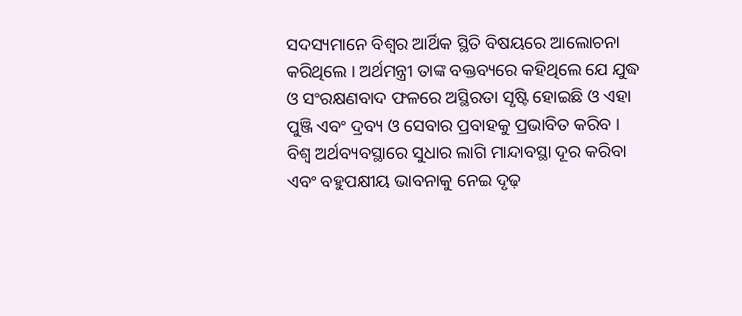ସଦସ୍ୟମାନେ ବିଶ୍ୱର ଆର୍ଥିକ ସ୍ଥିତି ବିଷୟରେ ଆଲୋଚନା କରିଥିଲେ । ଅର୍ଥମନ୍ତ୍ରୀ ତାଙ୍କ ବକ୍ତବ୍ୟରେ କହିଥିଲେ ଯେ ଯୁଦ୍ଧ ଓ ସଂରକ୍ଷଣବାଦ ଫଳରେ ଅସ୍ଥିରତା ସୃଷ୍ଟି ହୋଇଛି ଓ ଏହା ପୁଞ୍ଜି ଏବଂ ଦ୍ରବ୍ୟ ଓ ସେବାର ପ୍ରବାହକୁ ପ୍ରଭାବିତ କରିବ । ବିଶ୍ୱ ଅର୍ଥବ୍ୟବସ୍ଥାରେ ସୁଧାର ଲାଗି ମାନ୍ଦାବସ୍ଥା ଦୂର କରିବା ଏବଂ ବହୁପକ୍ଷୀୟ ଭାବନାକୁ ନେଇ ଦୃଢ଼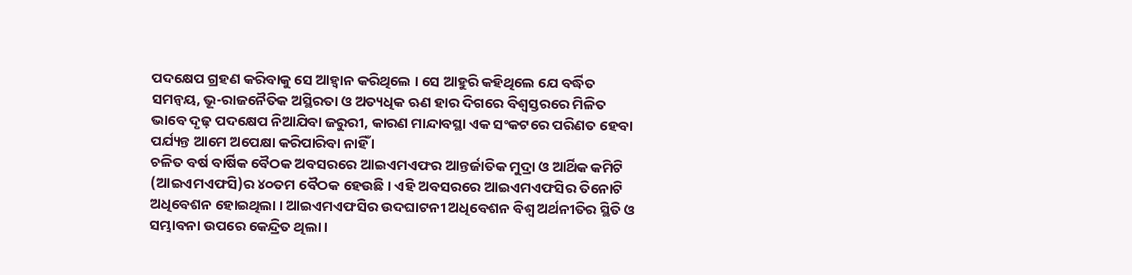ପଦକ୍ଷେପ ଗ୍ରହଣ କରିବାକୁ ସେ ଆହ୍ୱାନ କରିଥିଲେ । ସେ ଆହୁରି କହିଥିଲେ ଯେ ବର୍ଦ୍ଧିତ ସମନ୍ୱୟ, ଭୂ-ରାଜନୈତିକ ଅସ୍ଥିରତା ଓ ଅତ୍ୟଧିକ ଋଣ ହାର ଦିଗରେ ବିଶ୍ୱସ୍ତରରେ ମିଳିତ ଭାବେ ଦୃଢ଼ ପଦକ୍ଷେପ ନିଆଯିବା ଜରୁରୀ, କାରଣ ମାନ୍ଦାବସ୍ଥା ଏକ ସଂକଟରେ ପରିଣତ ହେବା ପର୍ଯ୍ୟନ୍ତ ଆମେ ଅପେକ୍ଷା କରିପାରିବା ନାହିଁ ।
ଚଳିତ ବର୍ଷ ବାର୍ଷିକ ବୈଠକ ଅବସରରେ ଆଇଏମଏଫର ଆନ୍ତର୍ଜାତିକ ମୁଦ୍ରା ଓ ଆର୍ଥିକ କମିଟି (ଆଇଏମଏଫସି)ର ୪୦ତମ ବୈଠକ ହେଉଛି । ଏହି ଅବସରରେ ଆଇଏମଏଫସିର ତିନୋଟି ଅଧିବେଶନ ହୋଇଥିଲା । ଆଇଏମଏଫସିର ଉଦଘାଟନୀ ଅଧିବେଶନ ବିଶ୍ୱ ଅର୍ଥନୀତିର ସ୍ଥିତି ଓ ସମ୍ଭାବନା ଉପରେ କେନ୍ଦ୍ରିତ ଥିଲା ।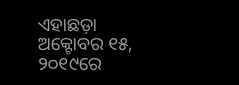ଏହାଛଡ଼ା ଅକ୍ଟୋବର ୧୫, ୨୦୧୯ରେ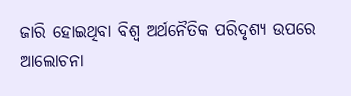ଜାରି ହୋଇଥିବା ବିଶ୍ୱ ଅର୍ଥନୈତିକ ପରିଦୃଶ୍ୟ ଉପରେ ଆଲୋଚନା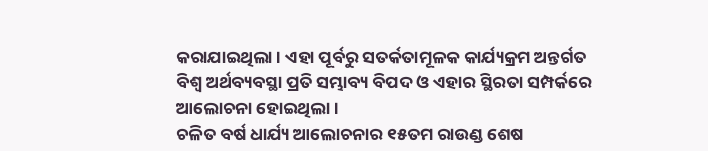କରାଯାଇଥିଲା । ଏହା ପୂର୍ବରୁ ସତର୍କତାମୂଳକ କାର୍ଯ୍ୟକ୍ରମ ଅନ୍ତର୍ଗତ ବିଶ୍ୱ ଅର୍ଥବ୍ୟବସ୍ଥା ପ୍ରତି ସମ୍ଭାବ୍ୟ ବିପଦ ଓ ଏହାର ସ୍ଥିରତା ସମ୍ପର୍କରେ ଆଲୋଚନା ହୋଇଥିଲା ।
ଚଳିତ ବର୍ଷ ଧାର୍ଯ୍ୟ ଆଲୋଚନାର ୧୫ତମ ରାଉଣ୍ଡ ଶେଷ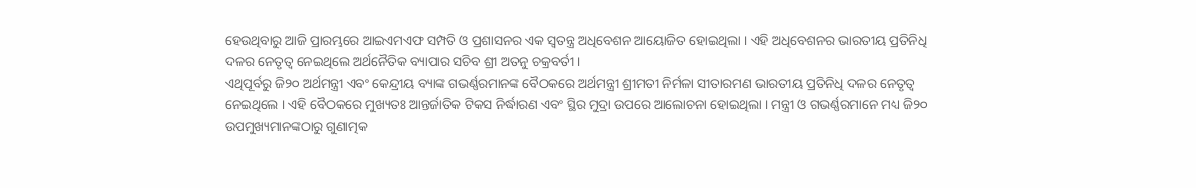ହେଉଥିବାରୁ ଆଜି ପ୍ରାରମ୍ଭରେ ଆଇଏମଏଫ ସମ୍ପତି ଓ ପ୍ରଶାସନର ଏକ ସ୍ୱତନ୍ତ୍ର ଅଧିବେଶନ ଆୟୋଜିତ ହୋଇଥିଲା । ଏହି ଅଧିବେଶନର ଭାରତୀୟ ପ୍ରତିନିଧି ଦଳର ନେତୃତ୍ୱ ନେଇଥିଲେ ଅର୍ଥନୈତିକ ବ୍ୟାପାର ସଚିବ ଶ୍ରୀ ଅତନୁ ଚକ୍ରବର୍ତୀ ।
ଏଥିପୂର୍ବରୁ ଜି୨୦ ଅର୍ଥମନ୍ତ୍ରୀ ଏବଂ କେନ୍ଦ୍ରୀୟ ବ୍ୟାଙ୍କ ଗଭର୍ଣ୍ଣରମାନଙ୍କ ବୈଠକରେ ଅର୍ଥମନ୍ତ୍ରୀ ଶ୍ରୀମତୀ ନିର୍ମଳା ସୀତାରମଣ ଭାରତୀୟ ପ୍ରତିନିଧି ଦଳର ନେତୃତ୍ୱ ନେଇଥିଲେ । ଏହି ବୈଠକରେ ମୁଖ୍ୟତଃ ଆନ୍ତର୍ଜାତିକ ଟିକସ ନିର୍ଦ୍ଧାରଣ ଏବଂ ସ୍ଥିର ମୁଦ୍ରା ଉପରେ ଆଲୋଚନା ହୋଇଥିଲା । ମନ୍ତ୍ରୀ ଓ ଗଭର୍ଣ୍ଣରମାନେ ମଧ୍ୟ ଜି୨୦ ଉପମୁଖ୍ୟମାନଙ୍କଠାରୁ ଗୁଣାତ୍ମକ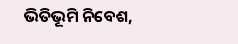ଭିତିଭୂମି ନିବେଶ,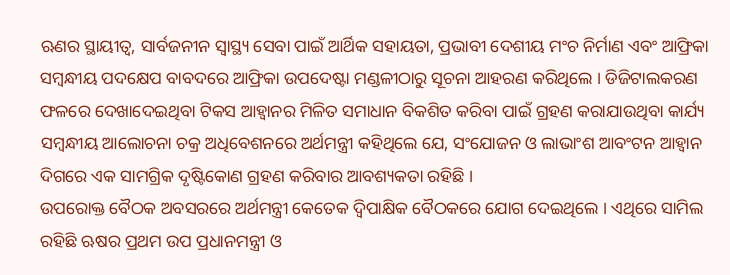ଋଣର ସ୍ଥାୟୀତ୍ୱ, ସାର୍ବଜନୀନ ସ୍ୱାସ୍ଥ୍ୟ ସେବା ପାଇଁ ଆର୍ଥିକ ସହାୟତା, ପ୍ରଭାବୀ ଦେଶୀୟ ମଂଚ ନିର୍ମାଣ ଏବଂ ଆଫ୍ରିକା ସମ୍ବନ୍ଧୀୟ ପଦକ୍ଷେପ ବାବଦରେ ଆଫ୍ରିକା ଉପଦେଷ୍ଟା ମଣ୍ଡଳୀଠାରୁ ସୂଚନା ଆହରଣ କରିଥିଲେ । ଡିଜିଟାଲକରଣ ଫଳରେ ଦେଖାଦେଇଥିବା ଟିକସ ଆହ୍ୱାନର ମିଳିତ ସମାଧାନ ବିକଶିତ କରିବା ପାଇଁ ଗ୍ରହଣ କରାଯାଉଥିବା କାର୍ଯ୍ୟ ସମ୍ବନ୍ଧୀୟ ଆଲୋଚନା ଚକ୍ର ଅଧିବେଶନରେ ଅର୍ଥମନ୍ତ୍ରୀ କହିଥିଲେ ଯେ, ସଂଯୋଜନ ଓ ଲାଭାଂଶ ଆବଂଟନ ଆହ୍ୱାନ ଦିଗରେ ଏକ ସାମଗ୍ରିକ ଦୃଷ୍ଟିକୋଣ ଗ୍ରହଣ କରିବାର ଆବଶ୍ୟକତା ରହିଛି ।
ଉପରୋକ୍ତ ବୈଠକ ଅବସରରେ ଅର୍ଥମନ୍ତ୍ରୀ କେତେକ ଦ୍ୱିପାକ୍ଷିକ ବୈଠକରେ ଯୋଗ ଦେଇଥିଲେ । ଏଥିରେ ସାମିଲ ରହିଛି ଋଷର ପ୍ରଥମ ଉପ ପ୍ରଧାନମନ୍ତ୍ରୀ ଓ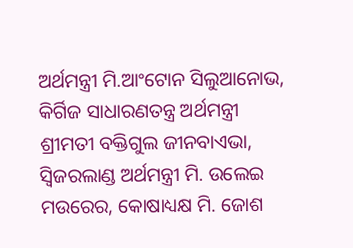ଅର୍ଥମନ୍ତ୍ରୀ ମି.ଆଂଟୋନ ସିଲୁଆନୋଭ, କିର୍ଗିଜ ସାଧାରଣତନ୍ତ୍ର ଅର୍ଥମନ୍ତ୍ରୀ ଶ୍ରୀମତୀ ବକ୍ତିଗୁଲ ଜୀନବାଏଭା, ସ୍ୱିଜରଲାଣ୍ଡ ଅର୍ଥମନ୍ତ୍ରୀ ମି. ଉଲେଇ ମଉରେର, କୋଷାଧ୍ୟକ୍ଷ ମି. ଜୋଶ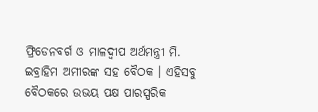ଫ୍ରିଡେନବର୍ଗ ଓ ମାଳଦ୍ୱୀପ ଅର୍ଥମନ୍ତ୍ରୀ ମି. ଇବ୍ରାହିମ ଅମୀରଙ୍କ ସହ ବୈଠକ । ଏହିସବୁ ବୈଠକରେ ଉଭୟ ପକ୍ଷ ପାରସ୍ପରିକ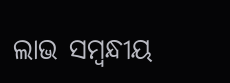ଲାଭ ସମ୍ବନ୍ଧୀୟ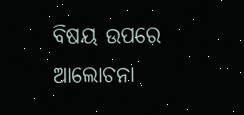ବିଷୟ ଉପରେ ଆଲୋଚନା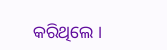କରିଥିଲେ ।